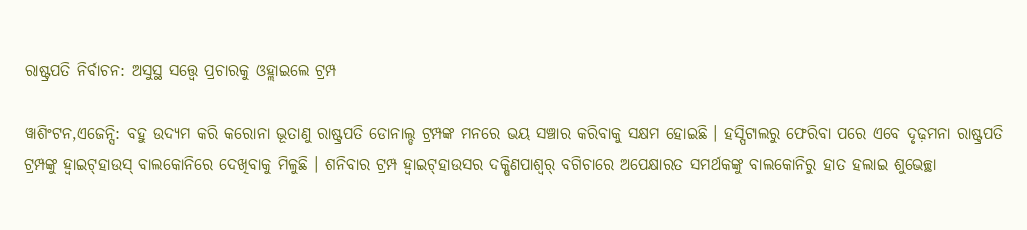ରାଷ୍ଟ୍ରପତି ନିର୍ବାଚନ: ଅସୁସ୍ଥ ସତ୍ତ୍ୱେ ପ୍ରଚାରକୁ ଓହ୍ଲାଇଲେ ଟ୍ରମ୍ପ

ୱାଶିଂଟନ,ଏଜେନ୍ସି: ବହୁ ଉଦ୍ୟମ କରି କରୋନା ଭୂତାଣୁ ରାଷ୍ଟ୍ରପତି ଡୋନାଲ୍ଡ ଟ୍ରମ୍ପଙ୍କ ମନରେ ଭୟ ସଞ୍ଚାର କରିବାକୁ ସକ୍ଷମ ହୋଇଛି । ହସ୍ପିଟାଲରୁ ଫେରିବା ପରେ ଏବେ ଦୃଢ଼ମନା ରାଷ୍ଟ୍ରପତି ଟ୍ରମ୍ପଙ୍କୁ ହ୍ୱାଇଟ୍‌ହାଉସ୍ ବାଲକୋନିରେ ଦେଖିବାକୁ ମିଳୁଛି । ଶନିବାର ଟ୍ରମ୍ପ ହ୍ୱାଇଟ୍‌ହାଉସର ଦକ୍ଷିଣପାଶ୍ୱର୍ ବଗିଚାରେ ଅପେକ୍ଷାରତ ସମର୍ଥକଙ୍କୁ ବାଲକୋନିରୁ ହାତ ହଲାଇ ଶୁଭେଚ୍ଛା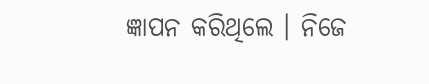ଜ୍ଞାପନ କରିଥିଲେ । ନିଜେ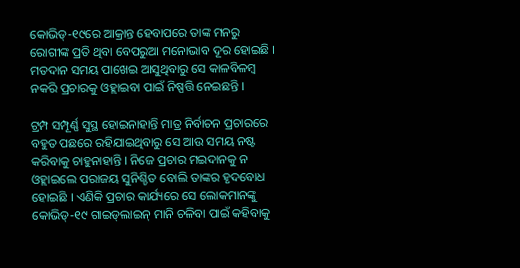କୋଭିଡ୍‌-୧୯ରେ ଆକ୍ରାନ୍ତ ହେବାପରେ ତାଙ୍କ ମନରୁ ରୋଗୀଙ୍କ ପ୍ରତି ଥିବା ବେପରୁଆ ମନୋଭାବ ଦୂର ହୋଇଛି । ମତଦାନ ସମୟ ପାଖେଇ ଆସୁଥିବାରୁ ସେ କାଳବିଳମ୍ବ ନକରି ପ୍ରଚାରକୁ ଓହ୍ଲାଇବା ପାଇଁ ନିଷ୍ପତ୍ତି ନେଇଛନ୍ତି ।

ଟ୍ରମ୍ପ ସମ୍ପୂର୍ଣ୍ଣ ସୁସ୍ଥ ହୋଇନାହାନ୍ତି ମାତ୍ର ନିର୍ବାଚନ ପ୍ରଚାରରେ ବହୁତ ପଛରେ ରହିଯାଇଥିବାରୁ ସେ ଆଉ ସମୟ ନଷ୍ଟ କରିବାକୁ ଚାହୁନାହାନ୍ତି । ନିଜେ ପ୍ରଚାର ମଇଦାନକୁ ନ ଓହ୍ଲାଇଲେ ପରାଜୟ ସୁନିଶ୍ଚିତ ବୋଲି ତାଙ୍କର ହୃଦବୋଧ ହୋଇଛି । ଏଣିକି ପ୍ରଚାର କାର୍ଯ୍ୟରେ ସେ ଲୋକମାନଙ୍କୁ କୋଭିଡ୍‌-୧୯ ଗାଇଡ୍‌ଲାଇନ୍ ମାନି ଚଳିବା ପାଇଁ କହିବାକୁ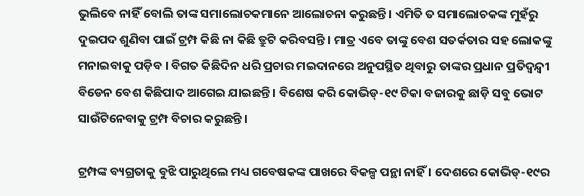ଭୁଲିବେ ନାହିଁ ବୋଲି ତାଙ୍କ ସମାଲୋଚକମାନେ ଆଲୋଚନା କରୁଛନ୍ତି । ଏମିତି ତ ସମାଲୋଚକଙ୍କ ମୁହଁରୁ ଦୁଇପଦ ଶୁଣିବା ପାଇଁ ଟ୍ରମ୍ପ କିଛି ନା କିଛି ତ୍ରୁଟି କରିବସନ୍ତି । ମାତ୍ର ଏବେ ତାଙ୍କୁ ବେଶ ସତର୍କତାର ସହ ଲୋକଙ୍କୁ ମନାଇବାକୁ ପଡ଼ିବ । ବିଗତ କିଛିଦିନ ଧରି ପ୍ରଚାର ମଇଦାନରେ ଅନୁପସ୍ଥିତ ଥିବାରୁ ତାଙ୍କର ପ୍ରଧାନ ପ୍ରତିଦ୍ୱନ୍ଦ୍ୱୀ ବିଡେନ ବେଶ କିଛିପାଦ ଆଗେଇ ଯାଇଛନ୍ତି । ବିଶେଷ କରି କୋଭିଡ୍‌-୧୯ ଟିକା ବଜାରକୁ ଛାଡ଼ି ସବୁ ଭୋଟ ସାଉଁଟିନେବାକୁ ଟ୍ରମ୍ପ ବିଚାର କରୁଛନ୍ତି ।

ଟ୍ରମ୍ପଙ୍କ ବ୍ୟଗ୍ରତାକୁ ବୁଝି ପାରୁଥିଲେ ମଧ୍ୟ ଗବେଷକଙ୍କ ପାଖରେ ବିକଳ୍ପ ପନ୍ଥା ନାହିଁ । ଦେଶରେ କୋଭିଡ୍‌-୧୯ର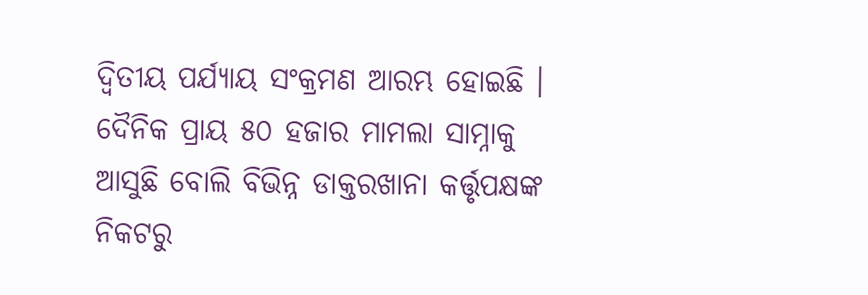ଦ୍ୱିତୀୟ ପର୍ଯ୍ୟାୟ ସଂକ୍ରମଣ ଆରମ୍ଭ ହୋଇଛି । ଦୈନିକ ପ୍ରାୟ ୫୦ ହଜାର ମାମଲା ସାମ୍ନାକୁ ଆସୁଛି ବୋଲି ବିଭିନ୍ନ ଡାକ୍ତରଖାନା କର୍ତ୍ତୃପକ୍ଷଙ୍କ ନିକଟରୁ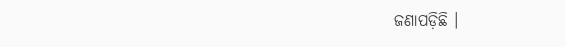ଜଣାପଡ଼ିଛି ।